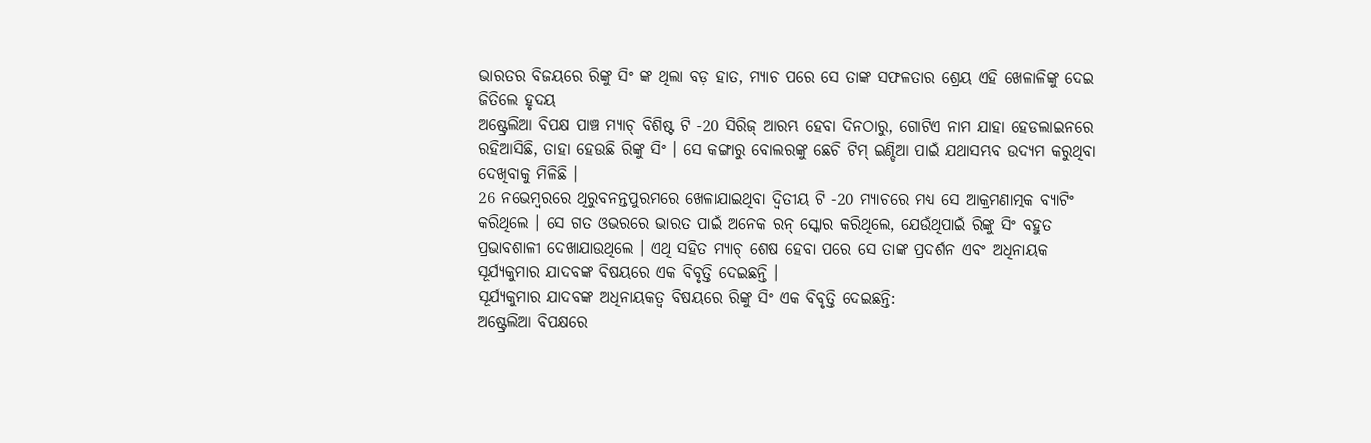ଭାରତର ବିଜୟରେ ରିଙ୍କୁ ସିଂ ଙ୍କ ଥିଲା ବଡ଼ ହାତ, ମ୍ୟାଚ ପରେ ସେ ତାଙ୍କ ସଫଳତାର ଶ୍ରେୟ ଏହି ଖେଳାଳିଙ୍କୁ ଦେଇ ଜିତିଲେ ହୃଦୟ
ଅଷ୍ଟ୍ରେଲିଆ ବିପକ୍ଷ ପାଞ୍ଚ ମ୍ୟାଚ୍ ବିଶିଷ୍ଟ ଟି -20 ସିରିଜ୍ ଆରମ୍ଭ ହେବା ଦିନଠାରୁ, ଗୋଟିଏ ନାମ ଯାହା ହେଡଲାଇନରେ ରହିଆସିଛି, ତାହା ହେଉଛି ରିଙ୍କୁ ସିଂ । ସେ କଙ୍ଗାରୁ ବୋଲରଙ୍କୁ ଛେଚି ଟିମ୍ ଇଣ୍ଡିଆ ପାଇଁ ଯଥାସମ୍ଭବ ଉଦ୍ୟମ କରୁଥିବା ଦେଖିବାକୁ ମିଳିଛି ।
26 ନଭେମ୍ବରରେ ଥିରୁବନନ୍ତପୁରମରେ ଖେଳାଯାଇଥିବା ଦ୍ୱିତୀୟ ଟି -20 ମ୍ୟାଚରେ ମଧ୍ୟ ସେ ଆକ୍ରମଣାତ୍ମକ ବ୍ୟାଟିଂ କରିଥିଲେ । ସେ ଗତ ଓଭରରେ ଭାରତ ପାଇଁ ଅନେକ ରନ୍ ସ୍କୋର କରିଥିଲେ, ଯେଉଁଥିପାଇଁ ରିଙ୍କୁ ସିଂ ବହୁତ ପ୍ରଭାବଶାଳୀ ଦେଖାଯାଉଥିଲେ । ଏଥି ସହିତ ମ୍ୟାଚ୍ ଶେଷ ହେବା ପରେ ସେ ତାଙ୍କ ପ୍ରଦର୍ଶନ ଏବଂ ଅଧିନାୟକ ସୂର୍ଯ୍ୟକୁମାର ଯାଦବଙ୍କ ବିଷୟରେ ଏକ ବିବୃତ୍ତି ଦେଇଛନ୍ତି ।
ସୂର୍ଯ୍ୟକୁମାର ଯାଦବଙ୍କ ଅଧିନାୟକତ୍ୱ ବିଷୟରେ ରିଙ୍କୁ ସିଂ ଏକ ବିବୃତ୍ତି ଦେଇଛନ୍ତି:
ଅଷ୍ଟ୍ରେଲିଆ ବିପକ୍ଷରେ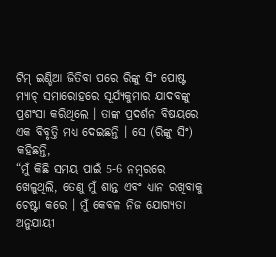ଟିମ୍ ଇଣ୍ଡିଆ ଜିତିବା ପରେ ରିଙ୍କୁ ସିଂ ପୋଷ୍ଟ ମ୍ୟାଚ୍ ସମାରୋହରେ ସୂର୍ଯ୍ୟକୁମାର ଯାଦବଙ୍କୁ ପ୍ରଶଂସା କରିଥିଲେ । ତାଙ୍କ ପ୍ରଦର୍ଶନ ବିଷୟରେ ଏକ ବିବୃତ୍ତି ମଧ୍ୟ ଦେଇଛନ୍ତି । ସେ (ରିଙ୍କୁ ସିଂ) କହିଛନ୍ତି,
“ମୁଁ କିଛି ସମୟ ପାଇଁ 5-6 ନମ୍ବରରେ ଖେଳୁଥିଲି, ତେଣୁ ମୁଁ ଶାନ୍ତ ଏବଂ ଧ୍ୟାନ ରଖିବାକୁ ଚେଷ୍ଟା କରେ । ମୁଁ କେବଳ ନିଜ ଯୋଗ୍ୟତା ଅନୁଯାୟୀ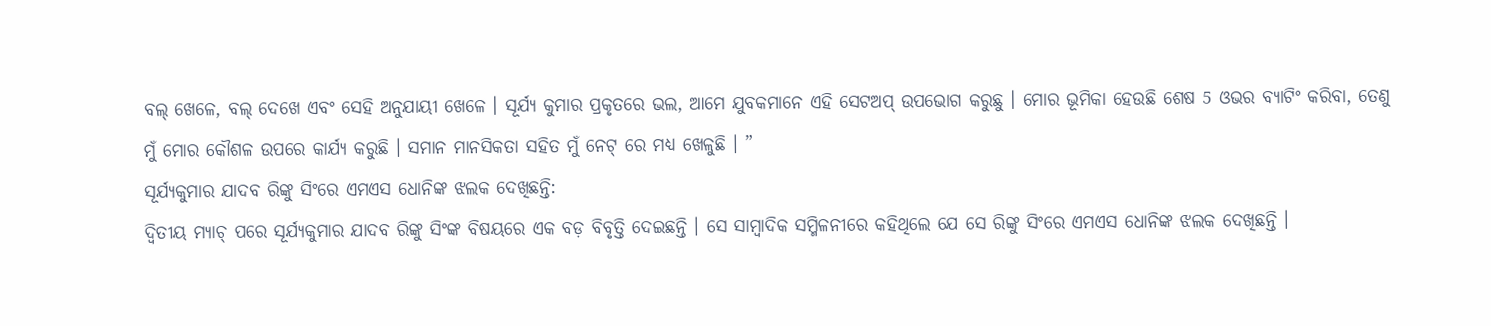ବଲ୍ ଖେଳେ, ବଲ୍ ଦେଖେ ଏବଂ ସେହି ଅନୁଯାୟୀ ଖେଳେ । ସୂର୍ଯ୍ୟ କୁମାର ପ୍ରକୃତରେ ଭଲ, ଆମେ ଯୁବକମାନେ ଏହି ସେଟଅପ୍ ଉପଭୋଗ କରୁଛୁ । ମୋର ଭୂମିକା ହେଉଛି ଶେଷ 5 ଓଭର ବ୍ୟାଟିଂ କରିବା, ତେଣୁ ମୁଁ ମୋର କୌଶଳ ଉପରେ କାର୍ଯ୍ୟ କରୁଛି । ସମାନ ମାନସିକତା ସହିତ ମୁଁ ନେଟ୍ ରେ ମଧ୍ୟ ଖେଳୁଛି । ”
ସୂର୍ଯ୍ୟକୁମାର ଯାଦବ ରିଙ୍କୁ ସିଂରେ ଏମଏସ ଧୋନିଙ୍କ ଝଲକ ଦେଖିଛନ୍ତି:
ଦ୍ୱିତୀୟ ମ୍ୟାଚ୍ ପରେ ସୂର୍ଯ୍ୟକୁମାର ଯାଦବ ରିଙ୍କୁ ସିଂଙ୍କ ବିଷୟରେ ଏକ ବଡ଼ ବିବୃତ୍ତି ଦେଇଛନ୍ତି । ସେ ସାମ୍ବାଦିକ ସମ୍ମିଳନୀରେ କହିଥିଲେ ଯେ ସେ ରିଙ୍କୁ ସିଂରେ ଏମଏସ ଧୋନିଙ୍କ ଝଲକ ଦେଖିଛନ୍ତି ।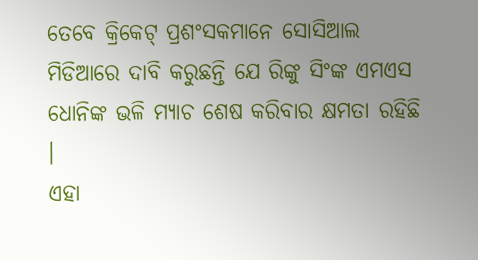ତେବେ କ୍ରିକେଟ୍ ପ୍ରଶଂସକମାନେ ସୋସିଆଲ ମିଡିଆରେ ଦାବି କରୁଛନ୍ତି ଯେ ରିଙ୍କୁ ସିଂଙ୍କ ଏମଏସ ଧୋନିଙ୍କ ଭଳି ମ୍ୟାଚ ଶେଷ କରିବାର କ୍ଷମତା ରହିଛି ।
ଏହା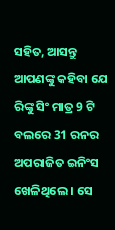ସହିତ, ଆସନ୍ତୁ ଆପଣଙ୍କୁ କହିବା ଯେ ରିଙ୍କୁ ସିଂ ମାତ୍ର 9 ଟି ବଲରେ 31 ରନର ଅପରାଜିତ ଇନିଂସ ଖେଳିଥିଲେ । ସେ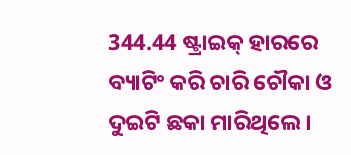344.44 ଷ୍ଟ୍ରାଇକ୍ ହାରରେ ବ୍ୟାଟିଂ କରି ଚାରି ଚୌକା ଓ ଦୁଇଟି ଛକା ମାରିଥିଲେ ।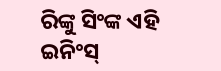ରିଙ୍କୁ ସିଂଙ୍କ ଏହି ଇନିଂସ୍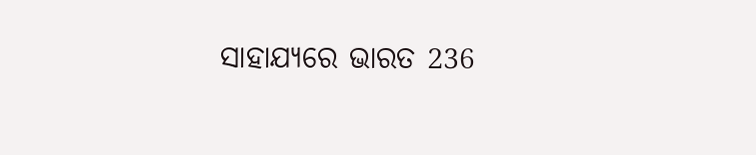ସାହାଯ୍ୟରେ ଭାରତ 236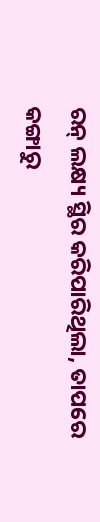ରନ୍ ଲକ୍ଷ୍ୟ ସ୍ଥିର କରିପାରିଥିଲା, ତାପରେ କଙ୍ଗାରୁ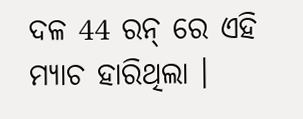ଦଳ 44 ରନ୍ ରେ ଏହି ମ୍ୟାଚ ହାରିଥିଲା ।